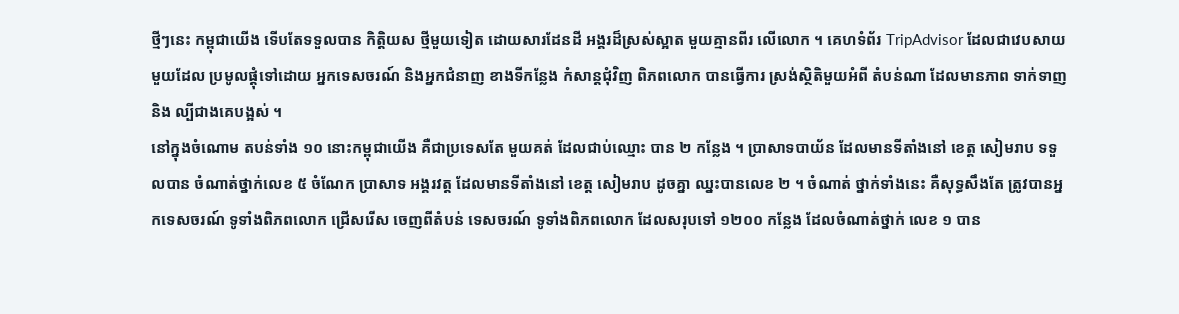ថ្មីៗនេះ កម្ពុជាយើង ទើបតែទទួលបាន កិត្តិយស ថ្មីមួយទៀត ដោយសារដែនដី អង្គរដ៏ស្រស់ស្អាត មួយគ្មានពីរ លើលោក ។ គេហទំព័រ TripAdvisor ដែលជាវេបសាយ មួយដែល ប្រមូលផ្តុំទៅដោយ អ្នកទេសចរណ៍ និងអ្នកជំនាញ ខាងទីកន្លែង កំសាន្តជុំវិញ ពិភពលោក បានធ្វើការ ស្រង់ស្ថិតិមួយអំពី តំបន់ណា ដែលមានភាព ទាក់ទាញនិង ល្បីជាងគេបង្អស់ ។
នៅក្នុងចំណោម តបន់ទាំង ១០ នោះកម្ពុជាយើង គឺជាប្រទេសតែ មួយគត់ ដែលជាប់ឈ្មោះ បាន ២ កន្លែង ។ ប្រាសាទបាយ័ន ដែលមានទីតាំងនៅ ខេត្ត សៀមរាប ទទួលបាន ចំណាត់ថ្នាក់លេខ ៥ ចំណែក ប្រាសាទ អង្គរវត្ត ដែលមានទីតាំងនៅ ខេត្ត សៀមរាប ដូចគ្នា ឈ្នះបានលេខ ២ ។ ចំណាត់ ថ្នាក់ទាំងនេះ គឺសុទ្ធសឹងតែ ត្រូវបានអ្នកទេសចរណ៍ ទូទាំងពិភពលោក ជ្រើសរើស ចេញពីតំបន់ ទេសចរណ៍ ទូទាំងពិភពលោក ដែលសរុបទៅ ១២០០ កន្លែង ដែលចំណាត់ថ្នាក់ លេខ ១ បាន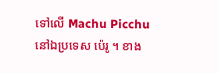ទៅលើ Machu Picchu នៅឯប្រទេស ប៉េរូ ។ ខាង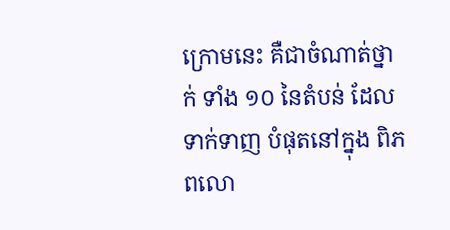ក្រោមនេះ គឺជាចំណាត់ថ្នាក់ ទាំង ១០ នៃតំបន់ ដែលទាក់ទាញ បំផុតនៅក្នុង ពិភពលោ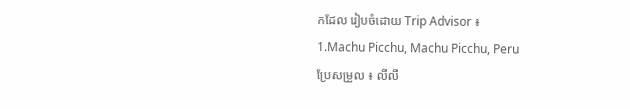កដែល រៀបចំដោយ Trip Advisor ៖
1.Machu Picchu, Machu Picchu, Peru
ប្រែសម្រួល ៖ លីលី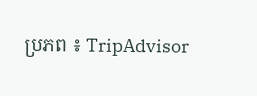ប្រភព ៖ TripAdvisor